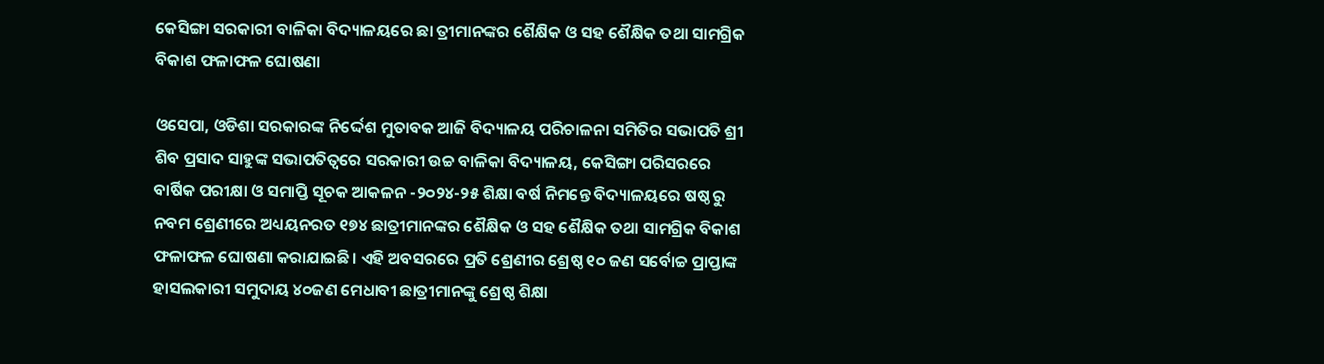କେସିଙ୍ଗା ସରକାରୀ ବାଳିକା ବିଦ୍ୟାଳୟରେ ଛା ତ୍ରୀମାନଙ୍କର ଶୈକ୍ଷିକ ଓ ସହ ଶୈକ୍ଷିକ ତଥା ସାମଗ୍ରିକ ବିକାଶ ଫଳାଫଳ ଘୋଷଣା

ଓସେପା, ଓଡିଶା ସରକାରଙ୍କ ନିର୍ଦ୍ଦେଶ ମୁତାବକ ଆଜି ବିଦ୍ୟାଳୟ ପରିଚାଳନା ସମିତିର ସଭାପତି ଶ୍ରୀ ଶିବ ପ୍ରସାଦ ସାହୁଙ୍କ ସଭାପତିତ୍ବରେ ସରକାରୀ ଉଚ୍ଚ ବାଳିକା ବିଦ୍ୟାଳୟ, କେସିଙ୍ଗା ପରିସରରେ ବାର୍ଷିକ ପରୀକ୍ଷା ଓ ସମାପ୍ତି ସୂଚକ ଆକଳନ -୨୦୨୪-୨୫ ଶିକ୍ଷା ବର୍ଷ ନିମନ୍ତେ ବିଦ୍ୟାଳୟରେ ଷଷ୍ଠ ରୁ ନବମ ଶ୍ରେଣୀରେ ଅଧ୍ୟୟନରତ ୧୭୪ ଛାତ୍ରୀମାନଙ୍କର ଶୈକ୍ଷିକ ଓ ସହ ଶୈକ୍ଷିକ ତଥା ସାମଗ୍ରିକ ବିକାଶ ଫଳାଫଳ ଘୋଷଣା କରାଯାଇଛି। ଏହି ଅବସରରେ ପ୍ରତି ଶ୍ରେଣୀର ଶ୍ରେଷ୍ଠ ୧୦ ଜଣ ସର୍ବୋଚ୍ଚ ପ୍ରାପ୍ତାଙ୍କ ହାସଲକାରୀ ସମୁଦାୟ ୪୦ଜଣ ମେଧାବୀ ଛାତ୍ରୀମାନଙ୍କୁ ଶ୍ରେଷ୍ଠ ଶିକ୍ଷା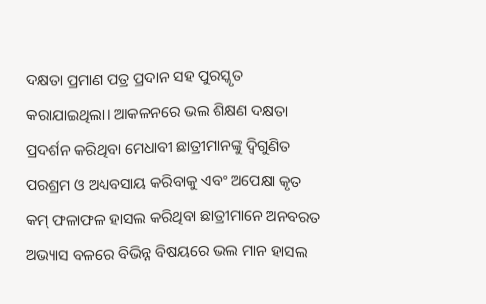ଦକ୍ଷତା ପ୍ରମାଣ ପତ୍ର ପ୍ରଦାନ ସହ ପୁରସ୍କୃତ କରାଯାଇଥିଲା। ଆକଳନରେ ଭଲ ଶିକ୍ଷଣ ଦକ୍ଷତା ପ୍ରଦର୍ଶନ କରିଥିବା ମେଧାବୀ ଛାତ୍ରୀମାନଙ୍କୁ ଦ୍ବିଗୁଣିତ ପରଶ୍ରମ ଓ ଅଧ୍ୟବସାୟ କରିବାକୁ ଏବଂ ଅପେକ୍ଷା କୃତ କମ୍ ଫଳାଫଳ ହାସଲ କରିଥିବା ଛାତ୍ରୀମାନେ ଅନବରତ ଅଭ୍ୟାସ ବଳରେ ବିଭିନ୍ନ ବିଷୟରେ ଭଲ ମାନ ହାସଲ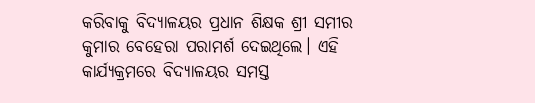କରିବାକୁ ବିଦ୍ୟାଳୟର ପ୍ରଧାନ ଶିକ୍ଷକ ଶ୍ରୀ ସମୀର କୁମାର ବେହେରା ପରାମର୍ଶ ଦେଇଥିଲେ। ଏହି କାର୍ଯ୍ୟକ୍ରମରେ ବିଦ୍ୟାଳୟର ସମସ୍ତ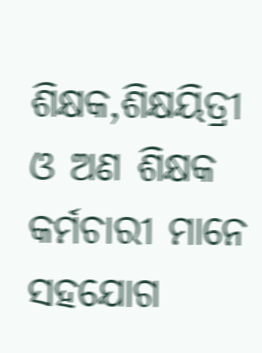ଶିକ୍ଷକ,ଶିକ୍ଷୟିତ୍ରୀ ଓ ଅଣ ଶିକ୍ଷକ କର୍ମଚାରୀ ମାନେ ସହଯୋଗ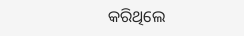କରିଥିଲେ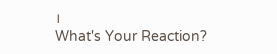।
What's Your Reaction?